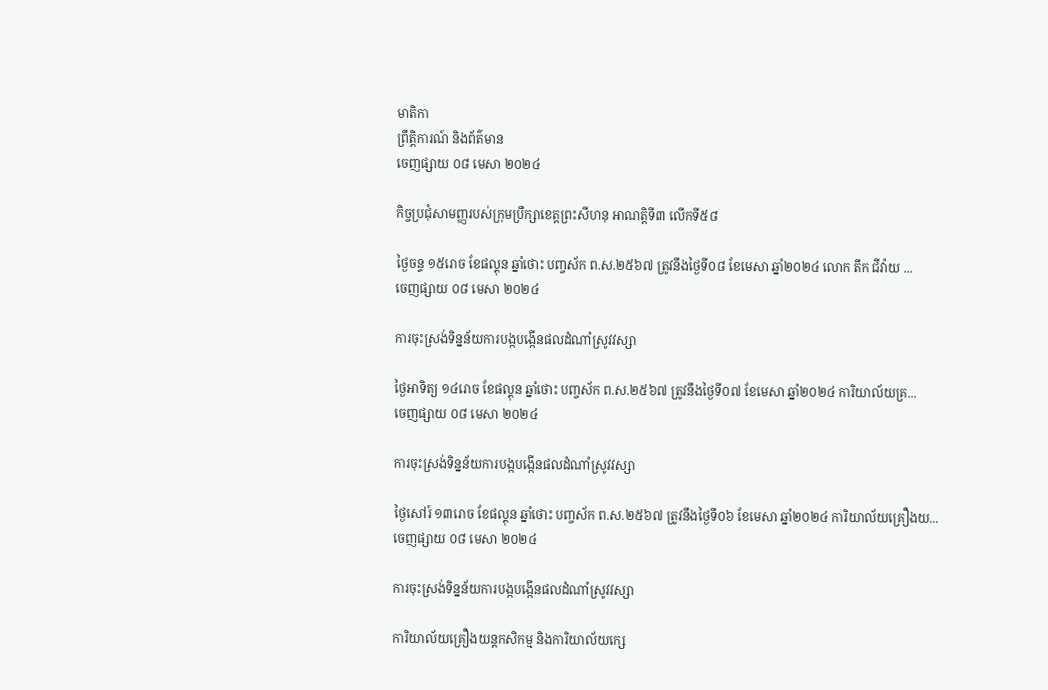មាតិកា
ព្រឹត្តិការណ៍ និងព័ត៌មាន
ចេញផ្សាយ ០៨ មេសា ២០២៤

កិច្ចប្រជុំសាមញ្ញរបស់ក្រុមប្រឹក្សាខេត្តព្រះសីហនុ អាណត្តិទី៣ លើកទី៥៨

ថ្ងៃចន្ទ ១៥រោច ខែផល្គុន ឆ្នាំថោះ បញ្ចស័ក ព.ស.២៥៦៧ ត្រូវនឹងថ្ងៃទី០៨ ខែមេសា ឆ្នាំ២០២៤ លោក តឹក ជីវ៉ាយ ...
ចេញផ្សាយ ០៨ មេសា ២០២៤

ការចុះស្រង់ទិន្នន័យការបង្កបង្កើនផលដំណាំស្រូវវស្សា

ថ្ងៃអាទិត្យ ១៤រោច ខែផល្គុន ឆ្នាំថោះ បញ្ចស័ក ព.ស.២៥៦៧ ត្រូវនឹងថ្ងៃទី០៧ ខែមេសា ឆ្នាំ២០២៤ ការិយាល័យគ្រ...
ចេញផ្សាយ ០៨ មេសា ២០២៤

ការចុះស្រង់ទិន្នន័យការបង្កបង្កើនផលដំណាំស្រូវវស្សា

ថ្ងៃសៅរ៍ ១៣រោច ខែផល្គុន ឆ្នាំថោះ បញ្ចស័ក ព.ស.២៥៦៧ ត្រូវនឹងថ្ងៃទី០៦ ខែមេសា ឆ្នាំ២០២៤ ការិយាល័យគ្រឿងយ...
ចេញផ្សាយ ០៨ មេសា ២០២៤

ការចុះស្រង់ទិន្នន័យការបង្កបង្កើនផលដំណាំស្រូវវស្សា

ការិយាល័យគ្រឿងយន្តកសិកម្ម និងការិយាល័យក្សេ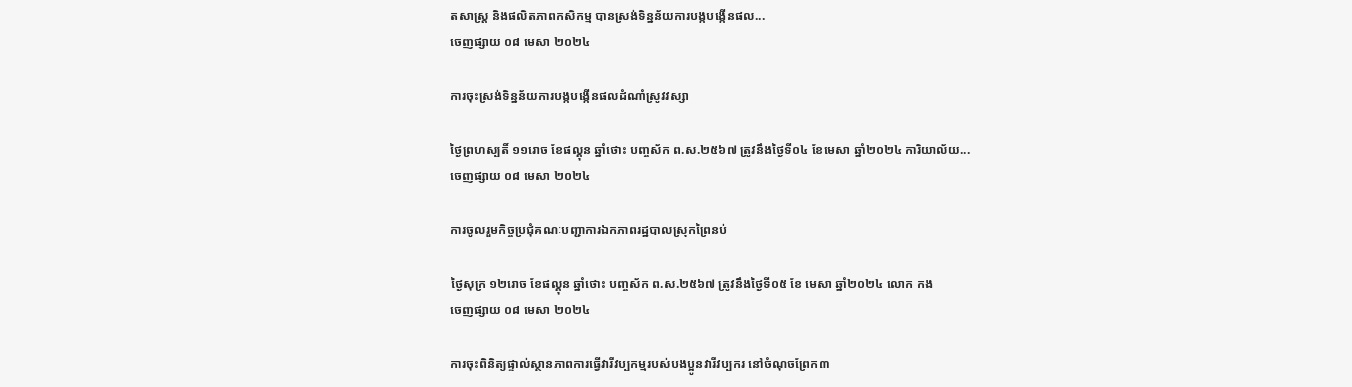តសាស្ត្រ និងផលិតភាពកសិកម្ម បានស្រង់ទិន្នន័យការបង្កបង្កើនផល...
ចេញផ្សាយ ០៨ មេសា ២០២៤

ការចុះស្រង់ទិន្នន័យការបង្កបង្កើនផលដំណាំស្រូវវស្សា

ថ្ងៃព្រហស្បតិ៍ ១១រោច ខែផល្គុន ឆ្នាំថោះ បញ្ចស័ក ព.ស.២៥៦៧ ត្រូវនឹងថ្ងៃទី០៤ ខែមេសា ឆ្នាំ២០២៤ ការិយាល័យ...
ចេញផ្សាយ ០៨ មេសា ២០២៤

ការចូលរួមកិច្ចប្រជុំគណៈបញ្ជាការឯកភាពរដ្ឋបាលស្រុកព្រៃនប់

ថ្ងៃសុក្រ ១២រោច ខែផល្គុន ឆ្នាំថោះ បញ្ចស័ក ព.ស.២៥៦៧ ត្រូវនឹងថ្ងៃទី០៥ ខែ មេសា ឆ្នាំ២០២៤ លោក កង
ចេញផ្សាយ ០៨ មេសា ២០២៤

ការចុះពិនិត្យផ្ទាល់ស្ថានភាពការធ្វើវារីវប្បកម្មរបស់បងប្អូនវារីវប្បករ នៅចំណុចព្រែក៣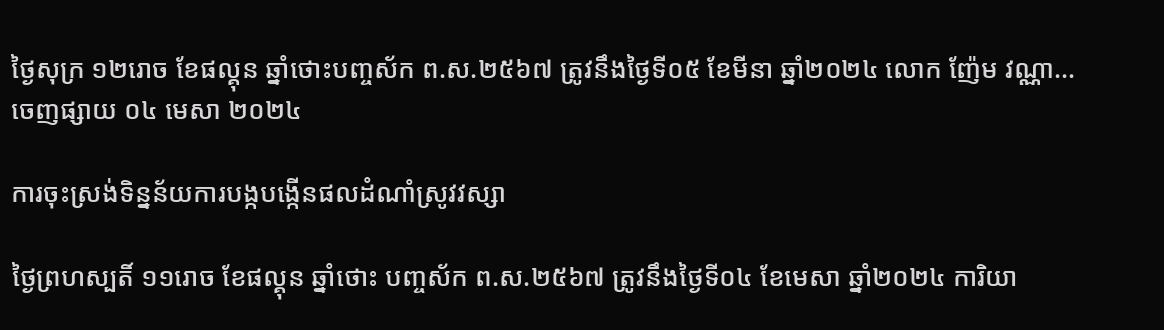ថ្ងៃសុក្រ ១២រោច ខែផល្គុន ឆ្នាំថោះបញ្ចស័ក ព.ស.២៥៦៧ ត្រូវនឹងថ្ងៃទី០៥ ខែមីនា ឆ្នាំ២០២៤ លោក ញ៉ែម វណ្ណា...
ចេញផ្សាយ ០៤ មេសា ២០២៤

ការចុះស្រង់ទិន្នន័យការបង្កបង្កើនផលដំណាំស្រូវវស្សា

ថ្ងៃព្រហស្បតិ៍ ១១រោច ខែផល្គុន ឆ្នាំថោះ បញ្ចស័ក ព.ស.២៥៦៧ ត្រូវនឹងថ្ងៃទី០៤ ខែមេសា ឆ្នាំ២០២៤ ការិយា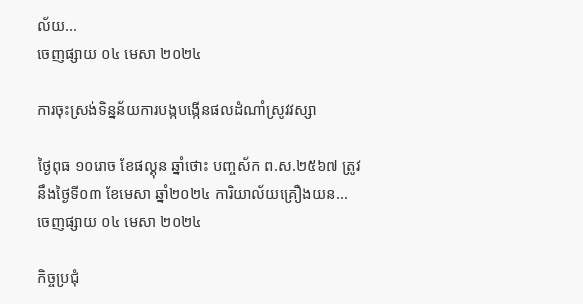ល័យ...
ចេញផ្សាយ ០៤ មេសា ២០២៤

ការចុះស្រង់ទិន្នន័យការបង្កបង្កើនផលដំណាំស្រូវវស្សា

ថ្ងៃពុធ ១០រោច ខែផល្គុន ឆ្នាំថោះ បញ្ចស័ក ព.ស.២៥៦៧ ត្រូវនឹងថ្ងៃទី០៣ ខែមេសា ឆ្នាំ២០២៤ ការិយាល័យគ្រឿងយន...
ចេញផ្សាយ ០៤ មេសា ២០២៤

កិច្ចប្រជុំ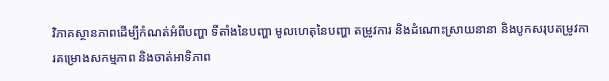វិភាគស្ថានភាពដើម្បីកំណត់អំពីបញ្ហា ទីតាំងនៃបញ្ហា មូលហេតុនៃបញ្ហា តម្រូវការ និងដំណោះស្រាយនានា និងបូកសរុបតម្រូវការគម្រោងសកម្មភាព និងចាត់អាទិភាព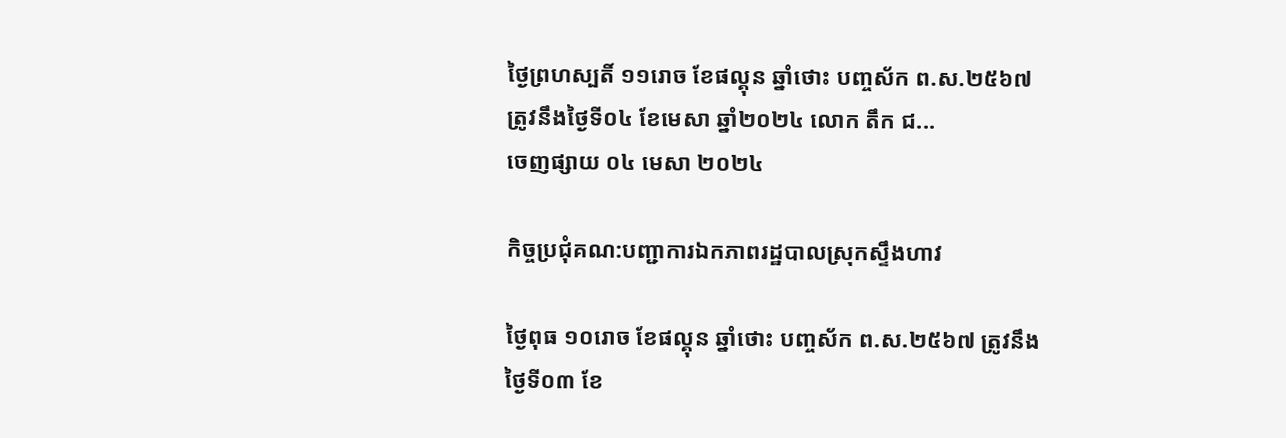ថ្ងៃព្រហស្បតិ៍ ១១រោច ខែផល្គុន ឆ្នាំថោះ បញ្ចស័ក ព.ស.២៥៦៧ ត្រូវនឹងថ្ងៃទី០៤ ខែមេសា ឆ្នាំ២០២៤ លោក តឹក ជ...
ចេញផ្សាយ ០៤ មេសា ២០២៤

កិច្ចប្រជុំគណ:បញ្ជាការឯកភាពរដ្ឋបាលស្រុកស្ទឹងហាវ

ថ្ងៃពុធ ១០រោច ខែផល្គុន ឆ្នាំថោះ បញ្ចស័ក ព.ស.២៥៦៧ ត្រូវនឹងថ្ងៃទី០៣ ខែ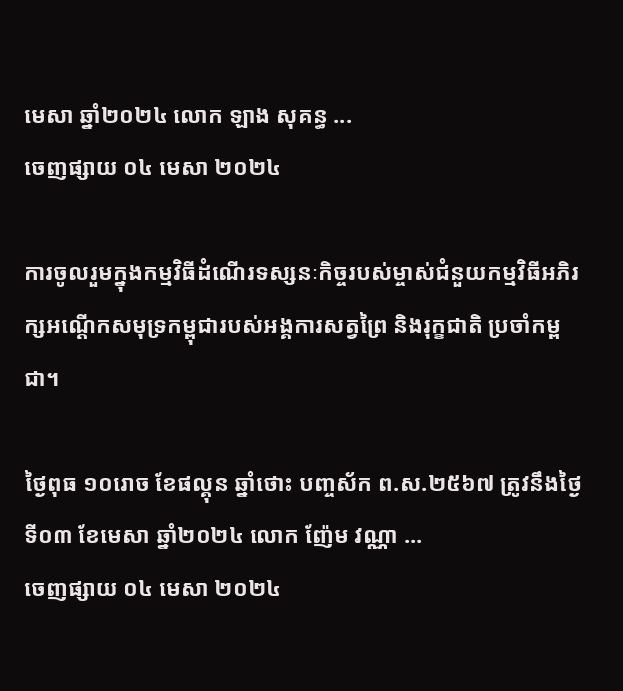មេសា ឆ្នាំ២០២៤ លោក ឡាង សុគន្ធ ...
ចេញផ្សាយ ០៤ មេសា ២០២៤

ការចូលរួមក្នុងកម្មវិធីដំណើរទស្សនៈកិច្ចរបស់ម្ចាស់ជំនួយកម្មវិធីអភិរក្សអណ្តើកសមុទ្រកម្ពុជារបស់អង្គការសត្វព្រៃ និងរុក្ខជាតិ ប្រចាំកម្ពជា។

ថ្ងៃពុធ ១០រោច ខែផល្គុន ឆ្នាំថោះ បញ្ចស័ក ព.ស.២៥៦៧ ត្រូវនឹងថ្ងៃទី០៣ ខែមេសា ឆ្នាំ២០២៤ លោក ញ៉ែម វណ្ណា ...
ចេញផ្សាយ ០៤ មេសា ២០២៤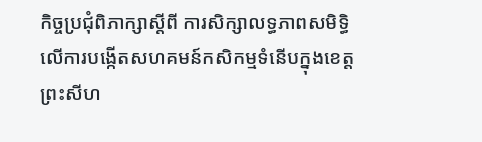កិច្ចប្រជុំពិភាក្សាស្តីពី ការសិក្សាលទ្ធភាពសមិទ្ធិ លើការបង្កើតសហគមន៍កសិកម្មទំនើបក្នុងខេត្តព្រះសីហ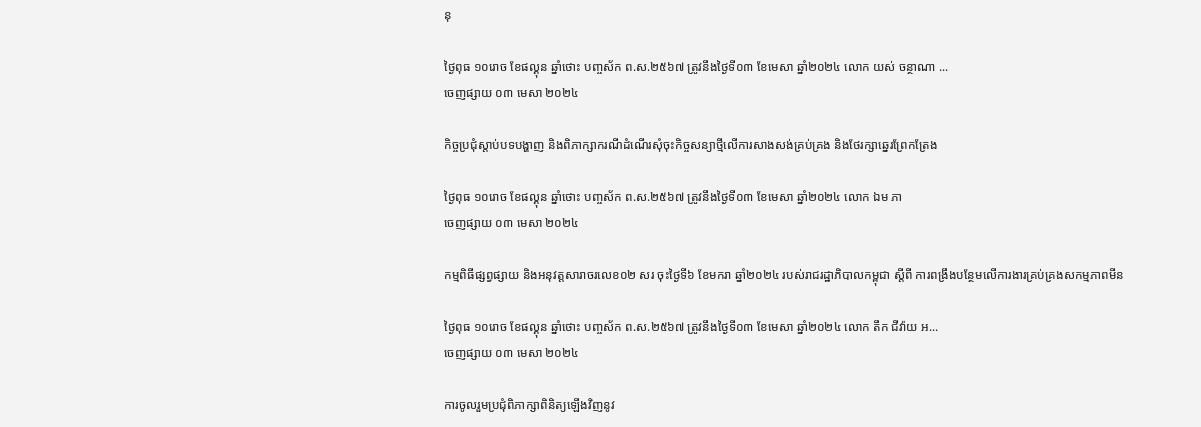នុ

ថ្ងៃពុធ ១០រោច ខែផល្គុន ឆ្នាំថោះ បញ្ចស័ក ព.ស.២៥៦៧ ត្រូវនឹងថ្ងៃទី០៣ ខែមេសា ឆ្នាំ២០២៤ លោក យស់ ចន្ថាណា ...
ចេញផ្សាយ ០៣ មេសា ២០២៤

កិច្ចប្រជុំស្តាប់បទបង្ហាញ និងពិភាក្សាករណីដំណើរសុំចុះកិច្ចសន្យាថ្មីលើការសាងសង់គ្រប់គ្រង និងថែរក្សាឆ្នេរព្រែកត្រែង

ថ្ងៃពុធ ១០រោច ខែផល្គុន ឆ្នាំថោះ បញ្ចស័ក ព.ស.២៥៦៧ ត្រូវនឹងថ្ងៃទី០៣ ខែមេសា ឆ្នាំ២០២៤ លោក ឯម ភា
ចេញផ្សាយ ០៣ មេសា ២០២៤

កម្មពិធីផ្សព្វផ្សាយ និងអនុវត្តសារាចរលេខ០២ សរ ចុះថ្ងៃទី៦ ខែមករា ឆ្នាំ២០២៤ របស់រាជរដ្ឋាភិបាលកម្ពុជា ស្តីពី ការពង្រឹងបន្ថែមលើការងារគ្រប់គ្រងសកម្មភាពមីន

ថ្ងៃពុធ ១០រោច ខែផល្គុន ឆ្នាំថោះ បញ្ចស័ក ព.ស.២៥៦៧ ត្រូវនឹងថ្ងៃទី០៣ ខែមេសា ឆ្នាំ២០២៤ លោក តឹក ជីវ៉ាយ អ...
ចេញផ្សាយ ០៣ មេសា ២០២៤

ការចូលរួមប្រជុំពិភាក្សាពិនិត្យឡើងវិញនូវ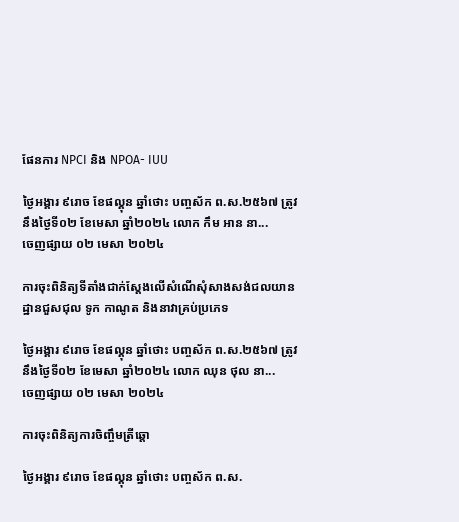ផែនការ NPCI និង NPOA- IUU

ថ្ងៃអង្គារ ៩រោច ខែផល្គុន ឆ្នាំថោះ បញ្ចស័ក ព.ស.២៥៦៧ ត្រូវនឹងថ្ងៃទី០២ ខែមេសា ឆ្នាំ២០២៤ លោក កឹម អាន នា...
ចេញផ្សាយ ០២ មេសា ២០២៤

ការចុះពិនិត្យទីតាំងជាក់ស្ដែងលើសំណើសុំសាងសង់ជលយានដ្ឋានជួសជុល ទូក កាណូត និងនាវាគ្រប់ប្រភេទ

ថ្ងៃអង្គារ ៩រោច ខែផល្គុន ឆ្នាំថោះ បញ្ចស័ក ព.ស.២៥៦៧ ត្រូវនឹងថ្ងៃទី០២ ខែមេសា ឆ្នាំ២០២៤ លោក ឈុន ថុល នា...
ចេញផ្សាយ ០២ មេសា ២០២៤

ការចុះពិនិត្យការចិញ្ចឹមត្រីឆ្តោ

ថ្ងៃអង្គារ ៩រោច ខែផល្គុន ឆ្នាំថោះ បញ្ចស័ក ព.ស.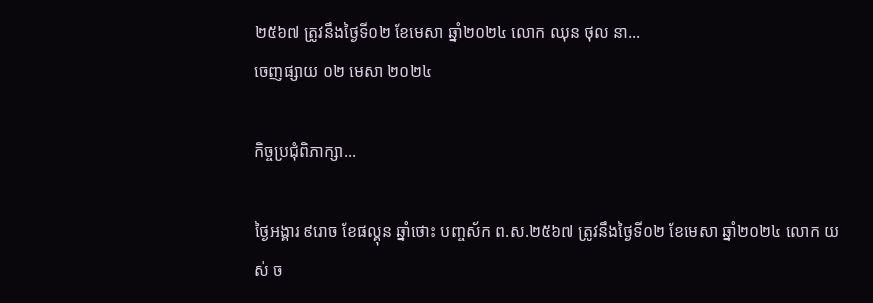២៥៦៧ ត្រូវនឹងថ្ងៃទី០២ ខែមេសា ឆ្នាំ២០២៤ លោក ឈុន ថុល នា...
ចេញផ្សាយ ០២ មេសា ២០២៤

កិច្ចប្រជុំពិភាក្សា...

ថ្ងៃអង្គារ ៩រោច ខែផល្គុន ឆ្នាំថោះ បញ្ចស័ក ព.ស.២៥៦៧ ត្រូវនឹងថ្ងៃទី០២ ខែមេសា ឆ្នាំ២០២៤ លោក យស់ ច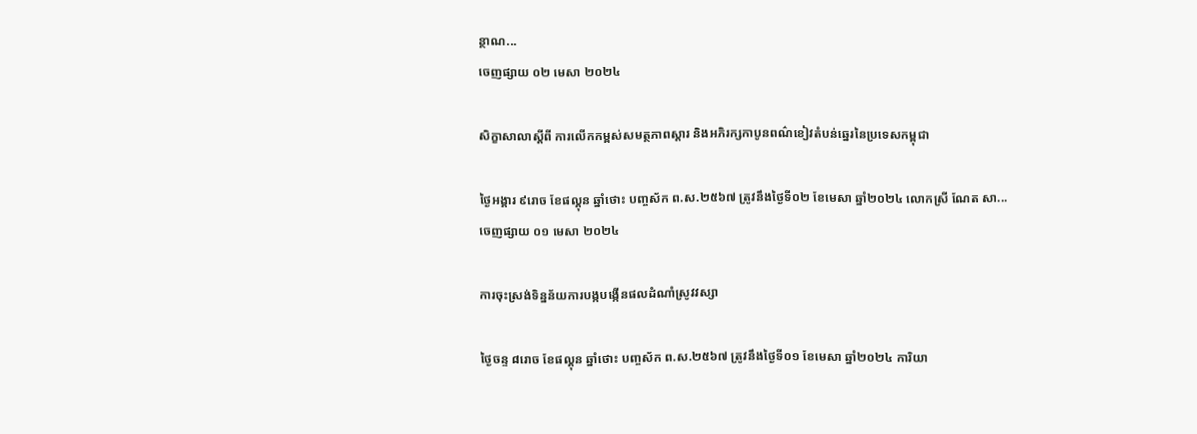ន្ថាណ...
ចេញផ្សាយ ០២ មេសា ២០២៤

សិក្ខាសាលាស្តីពី ការលើកកម្ពស់សមត្ថភាពស្ដារ និងអភិរក្សកាបូនពណ៌ខៀវតំបន់ឆ្នេរនៃប្រទេសកម្ពុជា

ថ្ងៃអង្គារ ៩រោច ខែផល្គុន ឆ្នាំថោះ បញ្ចស័ក ព.ស.២៥៦៧ ត្រូវនឹងថ្ងៃទី០២ ខែមេសា ឆ្នាំ២០២៤ លោកស្រី ណែត សា...
ចេញផ្សាយ ០១ មេសា ២០២៤

ការចុះស្រង់ទិន្នន័យការបង្កបង្កើនផលដំណាំស្រូវវស្សា

ថ្ងៃចន្ទ ៨រោច ខែផល្គុន ឆ្នាំថោះ បញ្ចស័ក ព.ស.២៥៦៧ ត្រូវនឹងថ្ងៃទី០១ ខែមេសា ឆ្នាំ២០២៤ ការិយា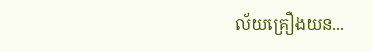ល័យគ្រឿងយន...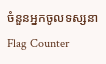ចំនួនអ្នកចូលទស្សនា
Flag Counter